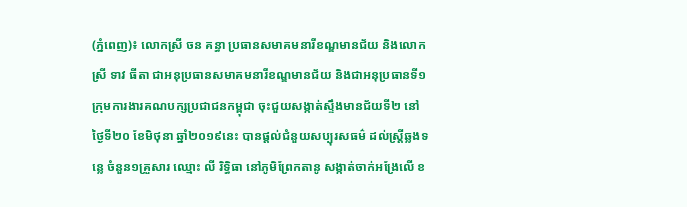(ភ្នំពេញ)៖ លោកស្រី ចន គន្ធា ប្រធានសមាគមនារីខណ្ឌមានជ័យ និងលោកស្រី ទាវ ធីតា ជាអនុប្រធានសមាគមនារីខណ្ឌមានជ័យ និងជាអនុប្រធានទី១ ក្រុមការងារគណបក្សប្រជាជនកម្ពុជា ចុះជួយសង្កាត់ស្ទឹងមានជ័យទី២ នៅថ្ងៃទី២០ ខែមិថុនា ឆ្នាំ២០១៩នេះ បានផ្តល់ជំនួយសប្បុរសធម៌ ដល់ស្រ្តីឆ្លងទន្លេ ចំនួន១គ្រួសារ ឈ្មោះ លី រិទ្ធិធា នៅភូមិព្រែកតានូ សង្កាត់ចាក់អង្រែលើ ខ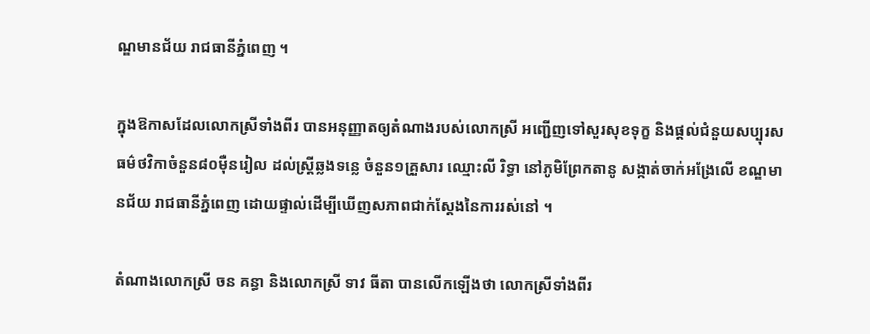ណ្ឌមានជ័យ រាជធានីភ្នំពេញ ។

ក្នុងឱកាសដែលលោកស្រីទាំងពីរ បានអនុញ្ញាតឲ្យតំណាងរបស់លោកស្រី អញ្ជើញទៅសួរសុខទុក្ខ និងផ្តល់ជំនួយសប្បុរសធម៌ថវិកាចំនួន៨០ម៉ឺនរៀល ដល់ស្រ្តីឆ្លងទន្លេ ចំនួន១គ្រួសារ ឈ្មោះលី រិទ្ធា នៅភូមិព្រែកតានូ សង្កាត់ចាក់អង្រែលើ ខណ្ឌមានជ័យ រាជធានីភ្នំពេញ ដោយផ្ទាល់ដើម្បីឃើញសភាពជាក់ស្តែងនៃការរស់នៅ ។

តំណាងលោកស្រី ចន គន្ធា និងលោកស្រី ទាវ ធីតា បានលើកឡើងថា លោកស្រីទាំងពីរ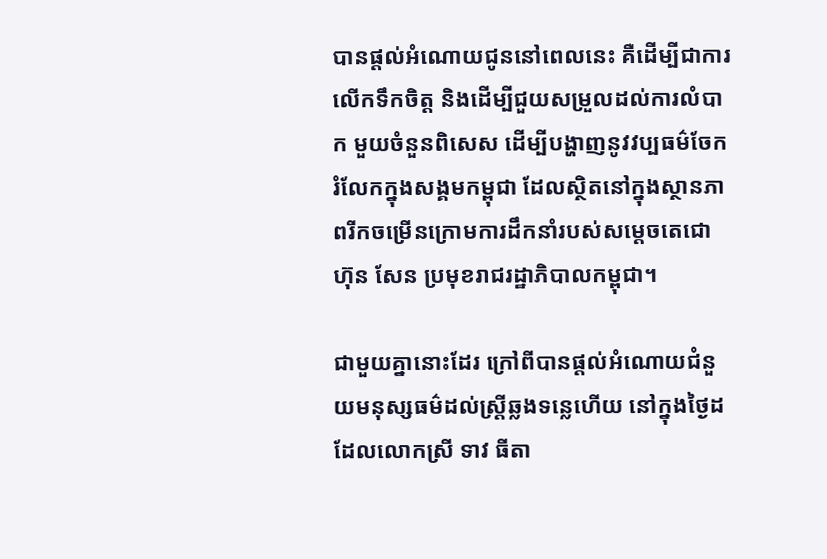បានផ្តល់អំណោយជូននៅពេលនេះ គឺដើម្បីជាការលើកទឹកចិត្ត និងដើម្បីជួយសម្រួលដល់ការលំបាក មួយចំនួនពិសេស ដើម្បីបង្ហាញនូវវប្បធម៌ចែករំលែកក្នុងសង្គមកម្ពុជា ដែលស្ថិតនៅក្នុងស្ថានភាពរីកចម្រើនក្រោមការដឹកនាំរបស់សម្តេចតេជោ ហ៊ុន សែន ប្រមុខរាជរដ្ឋាភិបាលកម្ពុជា។

ជាមួយគ្នានោះដែរ ក្រៅពីបានផ្តល់អំណោយជំនួយមនុស្សធម៌ដល់ស្រ្តីឆ្លងទន្លេហើយ នៅក្នុងថ្ងៃដដែលលោកស្រី ទាវ ធីតា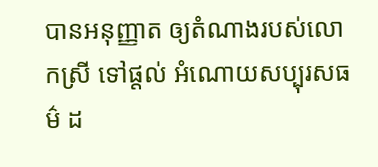បានអនុញ្ញាត ឲ្យតំណាងរបស់លោកស្រី ទៅផ្តល់ អំណោយសប្បុរសធម៌ ដ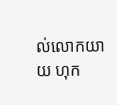ល់លោកយាយ ហុក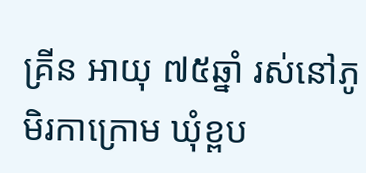គ្រីន អាយុ ៧៥ឆ្នាំ រស់នៅភូមិរកាក្រោម ឃុំខ្ពប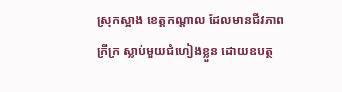ស្រុកស្អាង ខេត្តកណ្ដាល ដែលមានជីវភាពក្រីក្រ ស្លាប់មួយជំហៀងខ្លួន ដោយឧបត្ថ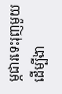ម្ភជារទេះរុញមួយ ដើម្បីងា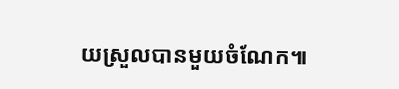យស្រួលបានមួយចំណែក៕